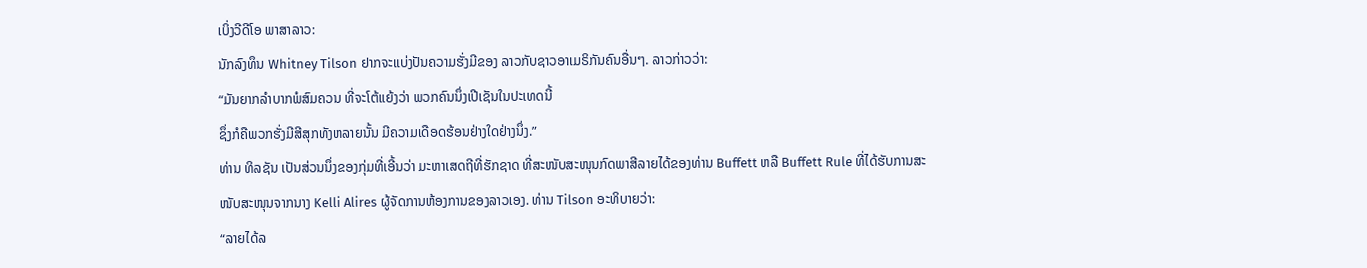ເບິ່ງວີດີໂອ ພາສາລາວ:
ນັກລົງທຶນ Whitney Tilson ຢາກຈະແບ່ງປັນຄວາມຮັ່ງມີຂອງ ລາວກັບຊາວອາເມຣິກັນຄົນອື່ນໆ. ລາວກ່າວວ່າ:
“ມັນຍາກລໍາບາກພໍສົມຄວນ ທີ່ຈະໂຕ້ແຍ້ງວ່າ ພວກຄົນນຶ່ງເປີເຊັນໃນປະເທດນີ້
ຊຶ່ງກໍຄືພວກຮັ່ງມີສີສຸກທັງຫລາຍນັ້ນ ມີຄວາມເດືອດຮ້ອນຢ່າງໃດຢ່າງນຶ່ງ.”
ທ່ານ ທິລຊັນ ເປັນສ່ວນນຶ່ງຂອງກຸ່ມທີ່ເອີ້ນວ່າ ມະຫາເສດຖີທີ່ຮັກຊາດ ທີ່ສະໜັບສະໜຸນກົດພາສີລາຍໄດ້ຂອງທ່ານ Buffett ຫລື Buffett Rule ທີ່ໄດ້ຮັບການສະໜັບສະໜຸນຈາກນາງ Kelli Alires ຜູ້ຈັດການຫ້ອງການຂອງລາວເອງ. ທ່ານ Tilson ອະທິບາຍວ່າ:
“ລາຍໄດ້ລ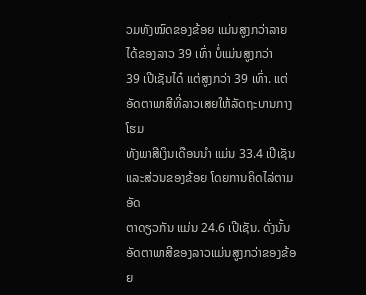ວມທັງໝົດຂອງຂ້ອຍ ແມ່ນສູງກວ່າລາຍໄດ້ຂອງລາວ 39 ເທົ່າ ບໍ່ແມ່ນສູງກວ່າ
39 ເປີເຊັນໄດ໋ ແຕ່ສູງກວ່າ 39 ເທົ່າ. ແຕ່ອັດຕາພາສີທີ່ລາວເສຍໃຫ້ລັດຖະບານກາງ ໂຮມ
ທັງພາສີເງິນເດືອນນໍາ ແມ່ນ 33.4 ເປີເຊັນ ແລະສ່ວນຂອງຂ້ອຍ ໂດຍການຄິດໄລ່ຕາມອັດ
ຕາດຽວກັນ ແມ່ນ 24.6 ເປີເຊັນ. ດັ່ງນັ້ນ ອັດຕາພາສີຂອງລາວແມ່ນສູງກວ່າຂອງຂ້ອຍ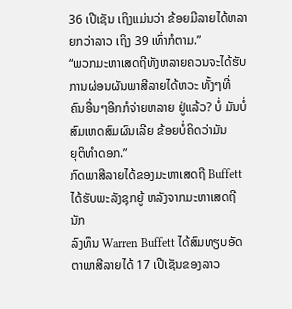36 ເປີເຊັນ ເຖິງແມ່ນວ່າ ຂ້ອຍມີລາຍໄດ້ຫລາຍກວ່າລາວ ເຖິງ 39 ເທົ່າກໍຕາມ.”
“ພວກມະຫາເສດຖີທັງຫລາຍຄວນຈະໄດ້ຮັບການຜ່ອນຜັນພາສີລາຍໄດ້ຫວະ ທັ້ງໆທີ່
ຄົນອື່ນໆອີກກໍຈ່າຍຫລາຍ ຢູ່ແລ້ວ? ບໍ່ ມັນບໍ່ສົມເຫດສົມຜົນເລີຍ ຂ້ອຍບໍ່ຄິດວ່າມັນ
ຍຸຕິທໍາດອກ.”
ກົດພາສີລາຍໄດ້ຂອງມະຫາເສດຖີ Buffett ໄດ້ຮັບພະລັງຊຸກຍູ້ ຫລັງຈາກມະຫາເສດຖີນັກ
ລົງທຶນ Warren Buffett ໄດ້ສົມທຽບອັດຕາພາສີລາຍໄດ້ 17 ເປີເຊັນຂອງລາວ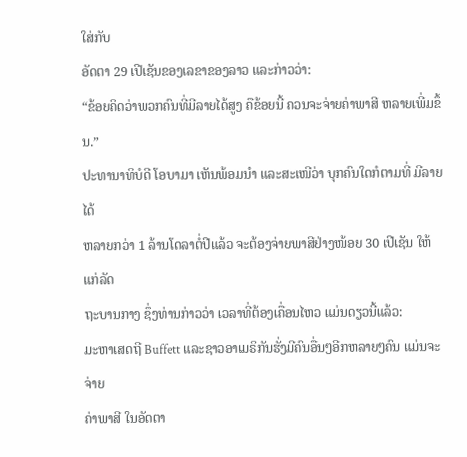ໃສ່ກັບ
ອັດຕາ 29 ເປີເຊັນຂອງເລຂາຂອງລາວ ແລະກ່າວວ່າ:
“ຂ້ອຍຄິດວ່າພວກຄົນທີ່ມີລາຍໄດ້ສູງ ຄືຂ້ອຍນີ້ ຄວນຈະຈ່າຍຄ່າພາສີ ຫລາຍເພີ່ມຂຶ້ນ.”
ປະທານາທິບໍດີ ໂອບາມາ ເຫັນພ້ອມນໍາ ແລະສະເໜີວ່າ ບຸກຄົນໃດກໍຕາມທີ່ ມີລາຍໄດ້
ຫລາຍກວ່າ 1 ລ້ານໂດລາຕໍ່ປີແລ້ວ ຈະຕ້ອງຈ່າຍພາສີຢ່າງໜ້ອຍ 30 ເປີເຊັນ ໃຫ້ແກ່ລັດ
ຖະບານກາງ ຊຶ່ງທ່ານກ່າວວ່າ ເວລາທີ່ຕ້ອງເຄື່ອນໄຫວ ແມ່ນດຽວນີ້ແລ້ວ:
ມະຫາເສດຖີ Buffett ແລະຊາວອາເມຣິກັນຮັ່ງມີຄົນອື່ນໆອີກຫລາຍໆຄົນ ແມ່ນຈະຈ່າຍ
ຄ່າພາສີ ໃນອັດຕາ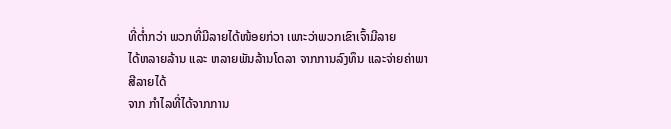ທີ່ຕໍ່າກວ່າ ພວກທີ່ມີລາຍໄດ້ໜ້ອຍກ່ວາ ເພາະວ່າພວກເຂົາເຈົ້າມີລາຍ
ໄດ້ຫລາຍລ້ານ ແລະ ຫລາຍພັນລ້ານໂດລາ ຈາກການລົງທຶນ ແລະຈ່າຍຄ່າພາສີລາຍໄດ້
ຈາກ ກໍາໄລທີ່ໄດ້ຈາກການ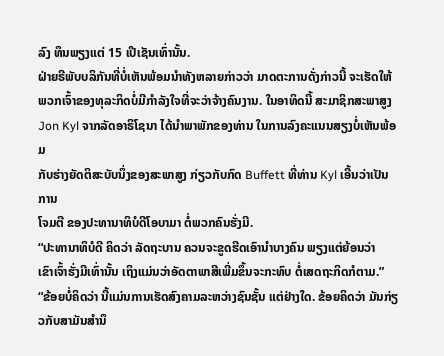ລົງ ທຶນພຽງແຕ່ 15 ເປີເຊັນເທົ່ານັ້ນ.
ຝ່າຍຣີພັບບລິກັນທີ່ບໍ່ເຫັນພ້ອມນໍາທັງຫລາຍກ່າວວ່າ ມາດຕະການດັ່ງກ່າວນີ້ ຈະເຮັດໃຫ້
ພວກເຈົ້າຂອງທຸລະກິດບໍ່ມີກໍາລັງໃຈທີ່ຈະວ່າຈ້າງຄົນງານ. ໃນອາທິດນີ້ ສະມາຊິກສະພາສູງ
Jon Kyl ຈາກລັດອາຣິໂຊນາ ໄດ້ນໍາພາພັກຂອງທ່ານ ໃນການລົງຄະແນນສຽງບໍ່ເຫັນພ້ອມ
ກັບຮ່າງຍັດຕິສະບັບນຶ່ງຂອງສະພາສູງ ກ່ຽວກັບກົດ Buffett ທີ່ທ່ານ Kyl ເອີ້ນວ່າເປັນການ
ໂຈມຕີ ຂອງປະທານາທິບໍດີໂອບາມາ ຕໍ່ພວກຄົນຮັ່ງມີ.
“ປະທານາທິບໍດີ ຄິດວ່າ ລັດຖະບານ ຄວນຈະຂູດຮີດເອົານໍາບາງຄົນ ພຽງແຕ່ຍ້ອນວ່າ
ເຂົາເຈົ້າຮັ່ງມີເທົ່ານັ້ນ ເຖິງແມ່ນວ່າອັດຕາພາສີເພີ່ມຂຶ້ນຈະກະທົບ ຕໍ່ເສດຖະກິດກໍຕາມ.”
“ຂ້ອຍບໍ່ຄິດວ່າ ນີ້ແມ່ນການເຮັດສົງຄາມລະຫວ່າງຊົນຊັ້ນ ແຕ່ຢ່າງໃດ. ຂ້ອຍຄິດວ່າ ມັນກ່ຽວກັບສາມັນສໍານຶ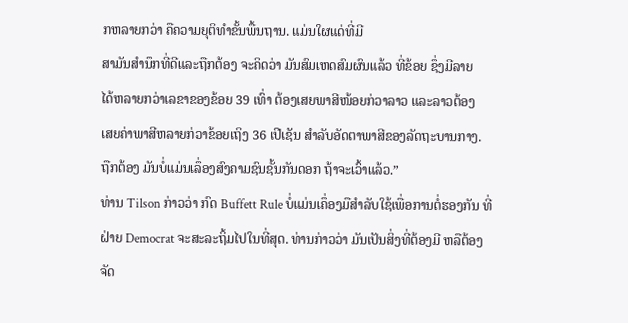ກຫລາຍກວ່າ ຄືຄວາມຍຸຕິທໍາຂັ້ນພື້ນຖານ. ແມ່ນໃຜແດ່ທີ່ມີ
ສາມັນສໍານຶກທີ່ດີແລະຖືກຕ້ອງ ຈະຄິດວ່າ ມັນສົມເຫດສົມຜົນແລ້ວ ທີ່ຂ້ອຍ ຊຶ່ງມີລາຍ
ໄດ້ຫລາຍກວ່າເລຂາຂອງຂ້ອຍ 39 ເທົ່າ ຕ້ອງເສຍພາສີໜ້ອຍກ່ວາລາວ ແລະລາວຕ້ອງ
ເສຍຄ່າພາສີຫລາຍກ່ວາຂ້ອຍເຖິງ 36 ເປີເຊັນ ສໍາລັບອັດຕາພາສີຂອງລັດຖະບານກາງ.
ຖືກຕ້ອງ ມັນບໍ່ແມ່ນເລຶ່ອງສົງຄາມຊົນຊັ້ນກັນດອກ ຖ້າຈະເວົ້າແລ້ວ.”
ທ່ານ Tilson ກ່າວວ່າ ກົດ Buffett Rule ບໍ່ແມ່ນເຄຶ່ອງມືສໍາລັບໃຊ້ເພື່ອການຕໍ່ຮອງກັນ ທີ່
ຝ່າຍ Democrat ຈະສະລະຖິ້ມໄປໃນທີ່ສຸດ. ທ່ານກ່າວວ່າ ມັນເປັນສິ່ງທີ່ຕ້ອງມີ ຫລືຕ້ອງ
ຈັດ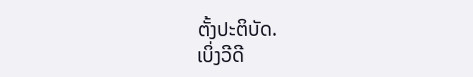ຕັ້ງປະຕິບັດ.
ເບິ່ງວີດີ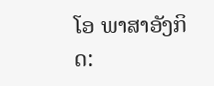ໂອ ພາສາອັງກິດ: